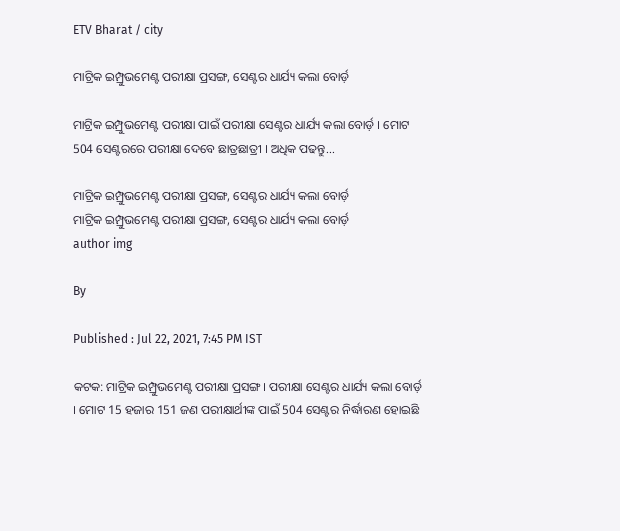ETV Bharat / city

ମାଟ୍ରିକ ଇମ୍ପ୍ରୁଭମେଣ୍ଟ ପରୀକ୍ଷା ପ୍ରସଙ୍ଗ, ସେଣ୍ଟର ଧାର୍ଯ୍ୟ କଲା ବୋର୍ଡ଼

ମାଟ୍ରିକ ଇମ୍ପ୍ରୁଭମେଣ୍ଟ ପରୀକ୍ଷା ପାଇଁ ପରୀକ୍ଷା ସେଣ୍ଟର ଧାର୍ଯ୍ୟ କଲା ବୋର୍ଡ଼ । ମୋଟ 504 ସେଣ୍ଟରରେ ପରୀକ୍ଷା ଦେବେ ଛାତ୍ରଛାତ୍ରୀ । ଅଧିକ ପଢନ୍ତୁ...

ମାଟ୍ରିକ ଇମ୍ପ୍ରୁଭମେଣ୍ଟ ପରୀକ୍ଷା ପ୍ରସଙ୍ଗ, ସେଣ୍ଟର ଧାର୍ଯ୍ୟ କଲା ବୋର୍ଡ଼
ମାଟ୍ରିକ ଇମ୍ପ୍ରୁଭମେଣ୍ଟ ପରୀକ୍ଷା ପ୍ରସଙ୍ଗ, ସେଣ୍ଟର ଧାର୍ଯ୍ୟ କଲା ବୋର୍ଡ଼
author img

By

Published : Jul 22, 2021, 7:45 PM IST

କଟକ: ମାଟ୍ରିକ ଇମ୍ପ୍ରୁଭମେଣ୍ଟ ପରୀକ୍ଷା ପ୍ରସଙ୍ଗ । ପରୀକ୍ଷା ସେଣ୍ଟର ଧାର୍ଯ୍ୟ କଲା ବୋର୍ଡ଼ । ମୋଟ 15 ହଜାର 151 ଜଣ ପରୀକ୍ଷାର୍ଥୀଙ୍କ ପାଇଁ 504 ସେଣ୍ଟର ନିର୍ଦ୍ଧାରଣ ହୋଇଛି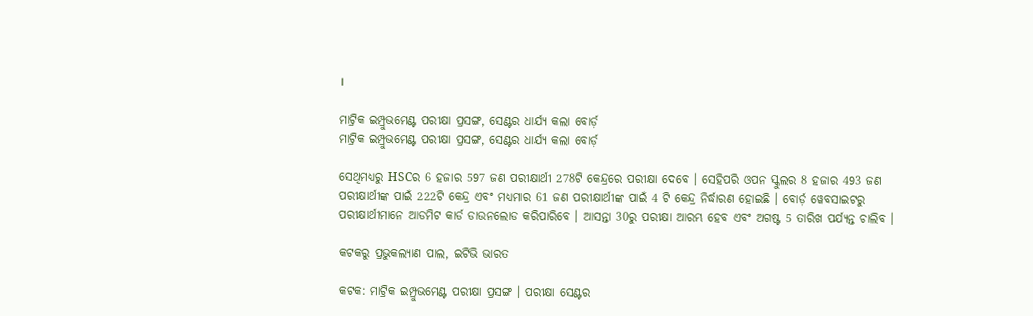।

ମାଟ୍ରିକ ଇମ୍ପ୍ରୁଭମେଣ୍ଟ ପରୀକ୍ଷା ପ୍ରସଙ୍ଗ, ସେଣ୍ଟର ଧାର୍ଯ୍ୟ କଲା ବୋର୍ଡ଼
ମାଟ୍ରିକ ଇମ୍ପ୍ରୁଭମେଣ୍ଟ ପରୀକ୍ଷା ପ୍ରସଙ୍ଗ, ସେଣ୍ଟର ଧାର୍ଯ୍ୟ କଲା ବୋର୍ଡ଼

ସେଥିମଧ୍ୟରୁ HSCର 6 ହଜାର 597 ଜଣ ପରୀକ୍ଷାର୍ଥୀ 278ଟି କେନ୍ଦ୍ରରେ ପରୀକ୍ଷା ଦେବେ । ସେହିପରି ଓପନ ସ୍କୁଲର 8 ହଜାର 493 ଜଣ ପରୀକ୍ଷାର୍ଥୀଙ୍କ ପାଇଁ 222ଟି କେନ୍ଦ୍ର ଏବଂ ମଧ୍ୟମାର 61 ଜଣ ପରୀକ୍ଷାର୍ଥୀଙ୍କ ପାଇଁ 4 ଟି କେନ୍ଦ୍ର ନିର୍ଦ୍ଧାରଣ ହୋଇଛି । ବୋର୍ଡ଼ ୱେବସାଇଟରୁ ପରୀକ୍ଷାର୍ଥୀମାନେ ଆଡମିଟ କାର୍ଡ ଡାଉନଲୋଡ କରିପାରିବେ । ଆସନ୍ତା 30ରୁ ପରୀକ୍ଷା ଆରମ୍ଭ ହେବ ଏବଂ ଅଗଷ୍ଟ 5 ତାରିଖ ପର୍ଯ୍ୟନ୍ତ ଚାଲିବ ।

କଟକରୁ ପ୍ରଭୁକଲ୍ୟାଣ ପାଲ, ଇଟିଭି ଭାରତ

କଟକ: ମାଟ୍ରିକ ଇମ୍ପ୍ରୁଭମେଣ୍ଟ ପରୀକ୍ଷା ପ୍ରସଙ୍ଗ । ପରୀକ୍ଷା ସେଣ୍ଟର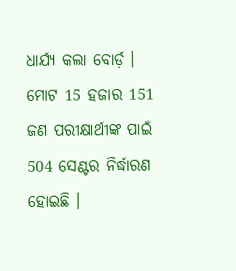ଧାର୍ଯ୍ୟ କଲା ବୋର୍ଡ଼ । ମୋଟ 15 ହଜାର 151 ଜଣ ପରୀକ୍ଷାର୍ଥୀଙ୍କ ପାଇଁ 504 ସେଣ୍ଟର ନିର୍ଦ୍ଧାରଣ ହୋଇଛି ।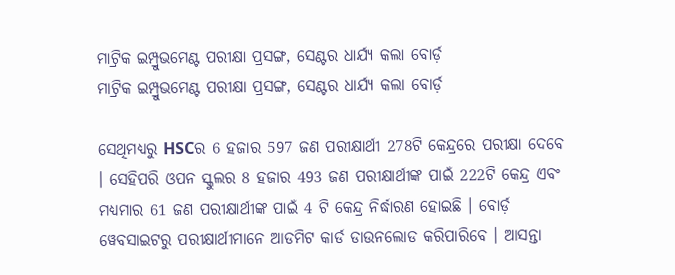ମାଟ୍ରିକ ଇମ୍ପ୍ରୁଭମେଣ୍ଟ ପରୀକ୍ଷା ପ୍ରସଙ୍ଗ, ସେଣ୍ଟର ଧାର୍ଯ୍ୟ କଲା ବୋର୍ଡ଼
ମାଟ୍ରିକ ଇମ୍ପ୍ରୁଭମେଣ୍ଟ ପରୀକ୍ଷା ପ୍ରସଙ୍ଗ, ସେଣ୍ଟର ଧାର୍ଯ୍ୟ କଲା ବୋର୍ଡ଼

ସେଥିମଧ୍ୟରୁ HSCର 6 ହଜାର 597 ଜଣ ପରୀକ୍ଷାର୍ଥୀ 278ଟି କେନ୍ଦ୍ରରେ ପରୀକ୍ଷା ଦେବେ । ସେହିପରି ଓପନ ସ୍କୁଲର 8 ହଜାର 493 ଜଣ ପରୀକ୍ଷାର୍ଥୀଙ୍କ ପାଇଁ 222ଟି କେନ୍ଦ୍ର ଏବଂ ମଧ୍ୟମାର 61 ଜଣ ପରୀକ୍ଷାର୍ଥୀଙ୍କ ପାଇଁ 4 ଟି କେନ୍ଦ୍ର ନିର୍ଦ୍ଧାରଣ ହୋଇଛି । ବୋର୍ଡ଼ ୱେବସାଇଟରୁ ପରୀକ୍ଷାର୍ଥୀମାନେ ଆଡମିଟ କାର୍ଡ ଡାଉନଲୋଡ କରିପାରିବେ । ଆସନ୍ତା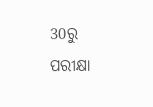30ରୁ ପରୀକ୍ଷା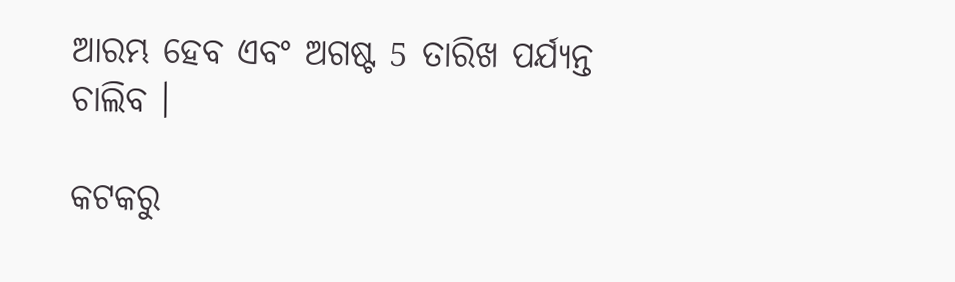ଆରମ୍ଭ ହେବ ଏବଂ ଅଗଷ୍ଟ 5 ତାରିଖ ପର୍ଯ୍ୟନ୍ତ ଚାଲିବ ।

କଟକରୁ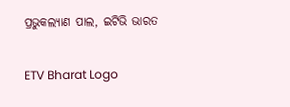ପ୍ରଭୁକଲ୍ୟାଣ ପାଲ, ଇଟିଭି ଭାରତ

ETV Bharat Logo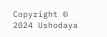Copyright © 2024 Ushodaya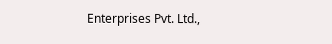Enterprises Pvt. Ltd.,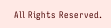All Rights Reserved.